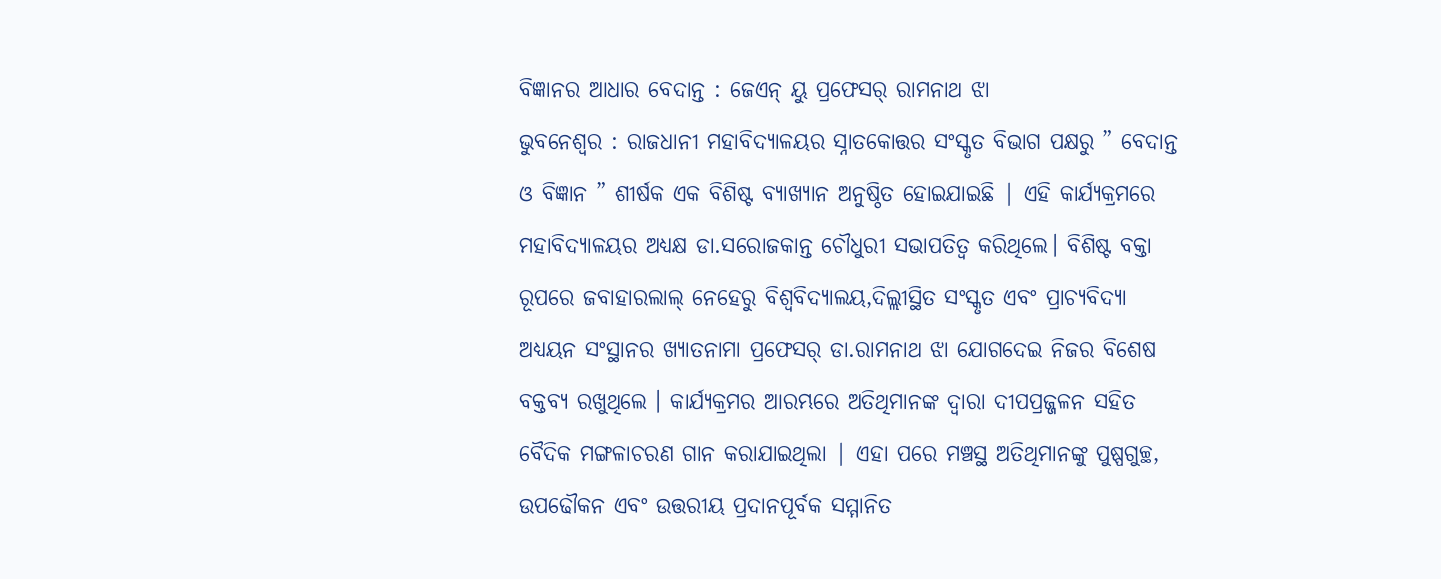ବିଜ୍ଞାନର ଆଧାର ବେଦାନ୍ତ : ଜେଏନ୍ ୟୁ ପ୍ରଫେସର୍ ରାମନାଥ ଝା
ଭୁବନେଶ୍ବର : ରାଜଧାନୀ ମହାବିଦ୍ୟାଳୟର ସ୍ନାତକୋତ୍ତର ସଂସ୍କୃତ ବିଭାଗ ପକ୍ଷରୁ ” ବେଦାନ୍ତ ଓ ବିଜ୍ଞାନ ” ଶୀର୍ଷକ ଏକ ବିଶିଷ୍ଟ ବ୍ୟାଖ୍ୟାନ ଅନୁଷ୍ଠିତ ହୋଇଯାଇଛି | ଏହି କାର୍ଯ୍ୟକ୍ରମରେ ମହାବିଦ୍ୟାଳୟର ଅଧ୍ୟକ୍ଷ ଡା.ସରୋଜକାନ୍ତ ଚୌଧୁରୀ ସଭାପତିତ୍ୱ କରିଥିଲେ। ବିଶିଷ୍ଟ ବକ୍ତା ରୂପରେ ଜବାହାରଲାଲ୍ ନେହେରୁ ବିଶ୍ବବିଦ୍ୟାଲୟ,ଦିଲ୍ଲୀସ୍ଥିତ ସଂସ୍କୃତ ଏବଂ ପ୍ରାଚ୍ୟବିଦ୍ୟା ଅଧ୍ୟୟନ ସଂସ୍ଥାନର ଖ୍ୟାତନାମା ପ୍ରଫେସର୍ ଡା.ରାମନାଥ ଝା ଯୋଗଦେଇ ନିଜର ବିଶେଷ ବକ୍ତବ୍ୟ ରଖୁଥିଲେ । କାର୍ଯ୍ୟକ୍ରମର ଆରମ୍ଭରେ ଅତିଥିମାନଙ୍କ ଦ୍ବାରା ଦୀପପ୍ରଜ୍ଜଳନ ସହିତ ବୈଦିକ ମଙ୍ଗଳାଚରଣ ଗାନ କରାଯାଇଥିଲା | ଏହା ପରେ ମଞ୍ଚସ୍ଥ ଅତିଥିମାନଙ୍କୁ ପୁଷ୍ପଗୁଚ୍ଛ, ଉପଢୌକନ ଏବଂ ଉତ୍ତରୀୟ ପ୍ରଦାନପୂର୍ବକ ସମ୍ମାନିତ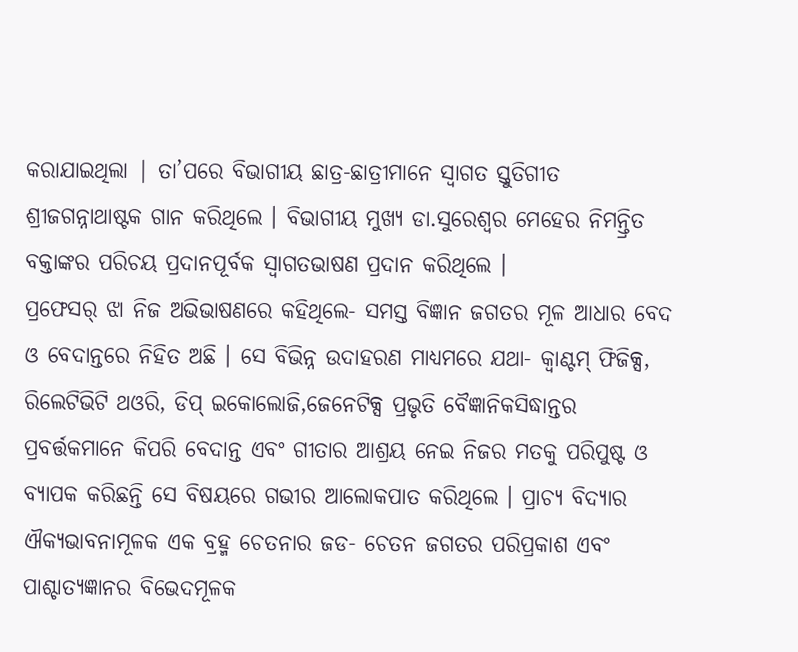କରାଯାଇଥିଲା | ତା’ପରେ ବିଭାଗୀୟ ଛାତ୍ର-ଛାତ୍ରୀମାନେ ସ୍ବାଗତ ସ୍ତୁତିଗୀତ ଶ୍ରୀଜଗନ୍ନାଥାଷ୍ଟକ ଗାନ କରିଥିଲେ । ବିଭାଗୀୟ ମୁଖ୍ୟ ଡା.ସୁରେଶ୍ଵର ମେହେର ନିମନ୍ତ୍ରିତ ବକ୍ତାଙ୍କର ପରିଚୟ ପ୍ରଦାନପୂର୍ବକ ସ୍ବାଗତଭାଷଣ ପ୍ରଦାନ କରିଥିଲେ ।
ପ୍ରଫେସର୍ ଝା ନିଜ ଅଭିଭାଷଣରେ କହିଥିଲେ- ସମସ୍ତ ବିଜ୍ଞାନ ଜଗତର ମୂଳ ଆଧାର ବେଦ ଓ ବେଦାନ୍ତରେ ନିହିତ ଅଛି । ସେ ବିଭିନ୍ନ ଉଦାହରଣ ମାଧ୍ୟମରେ ଯଥା- କ୍ୱାଣ୍ଟମ୍ ଫିଜିକ୍ସ, ରିଲେଟିଭିଟି ଥଓରି, ଡିପ୍ ଇକୋଲୋଜି,ଜେନେଟିକ୍ସ ପ୍ରଭୃତି ବୈଜ୍ଞାନିକସିଦ୍ଧାନ୍ତର ପ୍ରବର୍ତ୍ତକମାନେ କିପରି ବେଦାନ୍ତ ଏବଂ ଗୀତାର ଆଶ୍ରୟ ନେଇ ନିଜର ମତକୁ ପରିପୁଷ୍ଟ ଓ ବ୍ୟାପକ କରିଛନ୍ତି ସେ ବିଷୟରେ ଗଭୀର ଆଲୋକପାତ କରିଥିଲେ । ପ୍ରାଚ୍ୟ ବିଦ୍ୟାର ଐକ୍ୟଭାବନାମୂଳକ ଏକ ବ୍ରହ୍ମ ଚେତନାର ଜଡ- ଚେତନ ଜଗତର ପରିପ୍ରକାଶ ଏବଂ ପାଶ୍ଚାତ୍ୟଜ୍ଞାନର ବିଭେଦମୂଳକ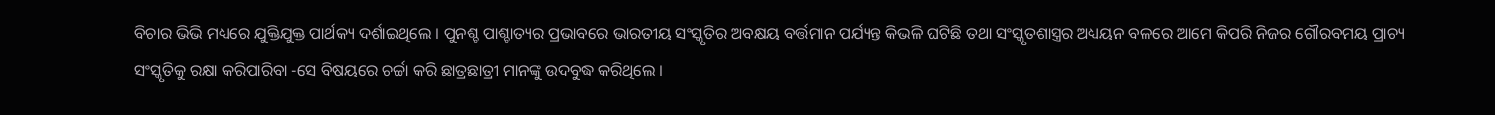ବିଚାର ଭିଭି ମଧ୍ୟରେ ଯୁକ୍ତିଯୁକ୍ତ ପାର୍ଥକ୍ୟ ଦର୍ଶାଇଥିଲେ । ପୁନଶ୍ଚ ପାଶ୍ଚାତ୍ୟର ପ୍ରଭାବରେ ଭାରତୀୟ ସଂସ୍କୃତିର ଅବକ୍ଷୟ ବର୍ତ୍ତମାନ ପର୍ଯ୍ୟନ୍ତ କିଭଳି ଘଟିଛି ତଥା ସଂସ୍କୃତଶାସ୍ତ୍ରର ଅଧ୍ୟୟନ ବଳରେ ଆମେ କିପରି ନିଜର ଗୌରବମୟ ପ୍ରାଚ୍ୟ ସଂସ୍କୃତିକୁ ରକ୍ଷା କରିପାରିବା -ସେ ବିଷୟରେ ଚର୍ଚ୍ଚା କରି ଛାତ୍ରଛାତ୍ରୀ ମାନଙ୍କୁ ଉଦବୁଦ୍ଧ କରିଥିଲେ ।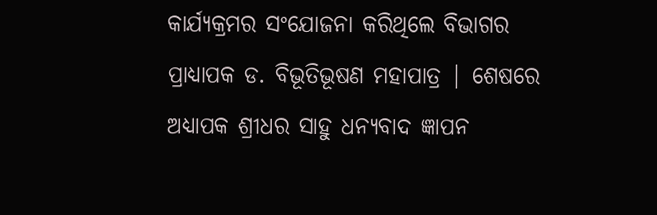କାର୍ଯ୍ୟକ୍ରମର ସଂଯୋଜନା କରିଥିଲେ ବିଭାଗର ପ୍ରାଧ୍ୟାପକ ଡ. ବିଭୂତିଭୂଷଣ ମହାପାତ୍ର | ଶେଷରେ ଅଧ୍ୟାପକ ଶ୍ରୀଧର ସାହୁ ଧନ୍ୟବାଦ ଜ୍ଞାପନ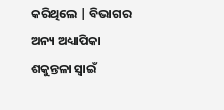କରିଥିଲେ | ବିଭାଗର ଅନ୍ୟ ଅଧ୍ୟାପିକା ଶକୁନ୍ତଳା ସ୍ବାଇଁ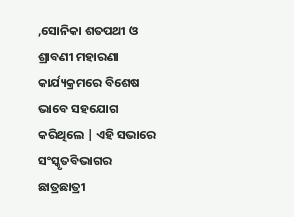,ସୋନିକା ଶତପଥୀ ଓ ଶ୍ରାବଣୀ ମହାରଣା କାର୍ଯ୍ୟକ୍ରମରେ ବିଶେଷ ଭାବେ ସହଯୋଗ କରିଥିଲେ | ଏହି ସଭାରେ ସଂସ୍କୃତବିଭାଗର ଛାତ୍ରଛାତ୍ରୀ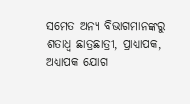ସମେତ ଅନ୍ୟ ବିଭାଗମାନଙ୍କରୁ ଶତାଧ୍ଵ ଛାତ୍ରଛାତ୍ରୀ, ପ୍ରାଧ୍ୟାପକ, ଅଧ୍ୟାପକ ଯୋଗ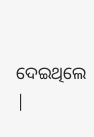ଦେଇଥିଲେ |